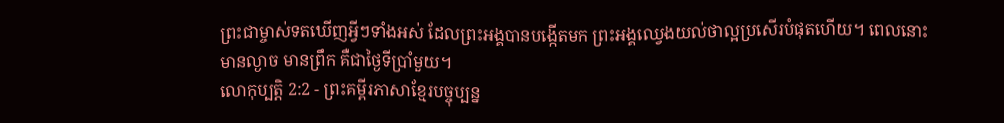ព្រះជាម្ចាស់ទតឃើញអ្វីៗទាំងអស់ ដែលព្រះអង្គបានបង្កើតមក ព្រះអង្គឈ្វេងយល់ថាល្អប្រសើរបំផុតហើយ។ ពេលនោះ មានល្ងាច មានព្រឹក គឺជាថ្ងៃទីប្រាំមួយ។
លោកុប្បត្តិ 2:2 - ព្រះគម្ពីរភាសាខ្មែរបច្ចុប្បន្ន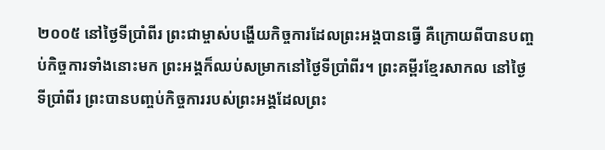២០០៥ នៅថ្ងៃទីប្រាំពីរ ព្រះជាម្ចាស់បង្ហើយកិច្ចការដែលព្រះអង្គបានធ្វើ គឺក្រោយពីបានបញ្ចប់កិច្ចការទាំងនោះមក ព្រះអង្គក៏ឈប់សម្រាកនៅថ្ងៃទីប្រាំពីរ។ ព្រះគម្ពីរខ្មែរសាកល នៅថ្ងៃទីប្រាំពីរ ព្រះបានបញ្ចប់កិច្ចការរបស់ព្រះអង្គដែលព្រះ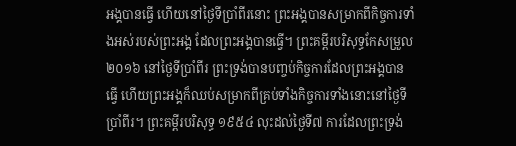អង្គបានធ្វើ ហើយនៅថ្ងៃទីប្រាំពីរនោះ ព្រះអង្គបានសម្រាកពីកិច្ចការទាំងអស់របស់ព្រះអង្គ ដែលព្រះអង្គបានធ្វើ។ ព្រះគម្ពីរបរិសុទ្ធកែសម្រួល ២០១៦ នៅថ្ងៃទីប្រាំពីរ ព្រះទ្រង់បានបញ្ចប់កិច្ចការដែលព្រះអង្គបានធ្វើ ហើយព្រះអង្គក៏ឈប់សម្រាកពីគ្រប់ទាំងកិច្ចការទាំងនោះនៅថ្ងៃទីប្រាំពីរ។ ព្រះគម្ពីរបរិសុទ្ធ ១៩៥៤ លុះដល់ថ្ងៃទី៧ ការដែលព្រះទ្រង់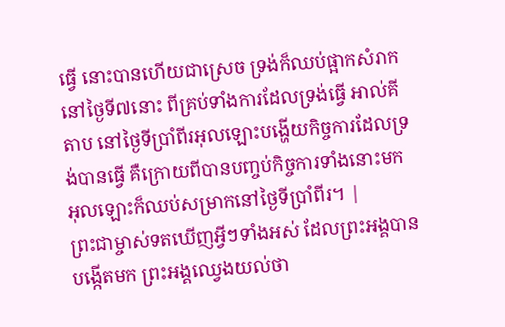ធ្វើ នោះបានហើយជាស្រេច ទ្រង់ក៏ឈប់ផ្អាកសំរាកនៅថ្ងៃទី៧នោះ ពីគ្រប់ទាំងការដែលទ្រង់ធ្វើ អាល់គីតាប នៅថ្ងៃទីប្រាំពីរអុលឡោះបង្ហើយកិច្ចការដែលទ្រង់បានធ្វើ គឺក្រោយពីបានបញ្ចប់កិច្ចការទាំងនោះមក អុលឡោះក៏ឈប់សម្រាកនៅថ្ងៃទីប្រាំពីរ។ |
ព្រះជាម្ចាស់ទតឃើញអ្វីៗទាំងអស់ ដែលព្រះអង្គបានបង្កើតមក ព្រះអង្គឈ្វេងយល់ថា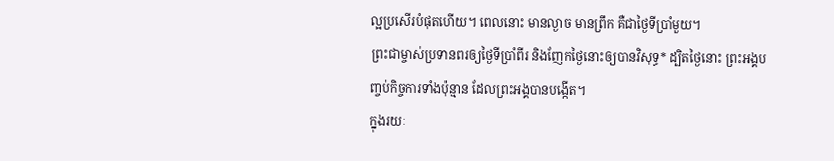ល្អប្រសើរបំផុតហើយ។ ពេលនោះ មានល្ងាច មានព្រឹក គឺជាថ្ងៃទីប្រាំមួយ។
ព្រះជាម្ចាស់ប្រទានពរឲ្យថ្ងៃទីប្រាំពីរ និងញែកថ្ងៃនោះឲ្យបានវិសុទ្ធ* ដ្បិតថ្ងៃនោះ ព្រះអង្គបញ្ចប់កិច្ចការទាំងប៉ុន្មាន ដែលព្រះអង្គបានបង្កើត។
ក្នុងរយៈ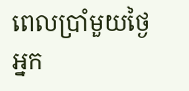ពេលប្រាំមួយថ្ងៃ អ្នក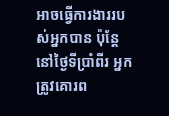អាចធ្វើការងាររបស់អ្នកបាន ប៉ុន្តែ នៅថ្ងៃទីប្រាំពីរ អ្នកត្រូវគោរព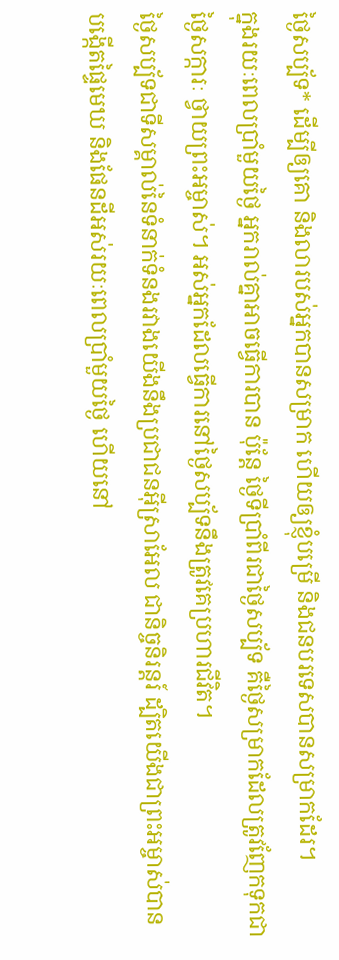ថ្ងៃសប្ប័ទ* ដើម្បីឲ្យគោ និងលារបស់អ្នកបានសម្រាក ហើយឲ្យខ្ញុំបម្រើ និងជនបរទេសបានសម្រាកដែរ។
ក្នុងរយៈពេលប្រាំមួយថ្ងៃ អ្នករាល់គ្នាអាចធ្វើការបាន ប៉ុន្តែ ថ្ងៃទីប្រាំពីរជាថ្ងៃសប្ប័ទ គឺថ្ងៃសម្រាកដែលត្រូវញែកទុកជាថ្ងៃសក្ការៈ ថ្វាយព្រះអម្ចាស់។ អស់អ្នកដែលធ្វើការនៅថ្ងៃសប្ប័ទនឹងត្រូវគេប្រហារជីវិត។
ថ្ងៃសប្ប័ទជាទីសម្គាល់នៃទំនាក់ទំនងរវាងយើងនឹងប្រជាជនអ៊ីស្រាអែល ជានិច្ចនិរន្តរ៍ ដ្បិតយើងជាព្រះអម្ចាស់បានបង្កើតផ្ទៃមេឃ និងផែនដីអស់រយៈពេលប្រាំមួយថ្ងៃ ហើយនៅ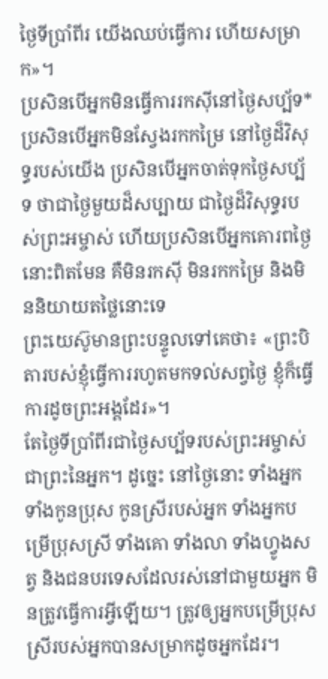ថ្ងៃទីប្រាំពីរ យើងឈប់ធ្វើការ ហើយសម្រាក»។
ប្រសិនបើអ្នកមិនធ្វើការរកស៊ីនៅថ្ងៃសប្ប័ទ* ប្រសិនបើអ្នកមិនស្វែងរកកម្រៃ នៅថ្ងៃដ៏វិសុទ្ធរបស់យើង ប្រសិនបើអ្នកចាត់ទុកថ្ងៃសប្ប័ទ ថាជាថ្ងៃមួយដ៏សប្បាយ ជាថ្ងៃដ៏វិសុទ្ធរបស់ព្រះអម្ចាស់ ហើយប្រសិនបើអ្នកគោរពថ្ងៃនោះពិតមែន គឺមិនរកស៊ី មិនរកកម្រៃ និងមិននិយាយតថ្លៃនោះទេ
ព្រះយេស៊ូមានព្រះបន្ទូលទៅគេថា៖ «ព្រះបិតារបស់ខ្ញុំធ្វើការរហូតមកទល់សព្វថ្ងៃ ខ្ញុំក៏ធ្វើការដូចព្រះអង្គដែរ»។
តែថ្ងៃទីប្រាំពីរជាថ្ងៃសប្ប័ទរបស់ព្រះអម្ចាស់ ជាព្រះនៃអ្នក។ ដូច្នេះ នៅថ្ងៃនោះ ទាំងអ្នក ទាំងកូនប្រុស កូនស្រីរបស់អ្នក ទាំងអ្នកបម្រើប្រុសស្រី ទាំងគោ ទាំងលា ទាំងហ្វូងសត្វ និងជនបរទេសដែលរស់នៅជាមួយអ្នក មិនត្រូវធ្វើការអ្វីឡើយ។ ត្រូវឲ្យអ្នកបម្រើប្រុសស្រីរបស់អ្នកបានសម្រាកដូចអ្នកដែរ។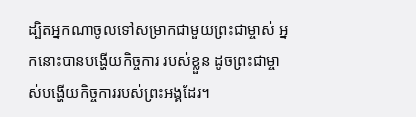ដ្បិតអ្នកណាចូលទៅសម្រាកជាមួយព្រះជាម្ចាស់ អ្នកនោះបានបង្ហើយកិច្ចការ របស់ខ្លួន ដូចព្រះជាម្ចាស់បង្ហើយកិច្ចការរបស់ព្រះអង្គដែរ។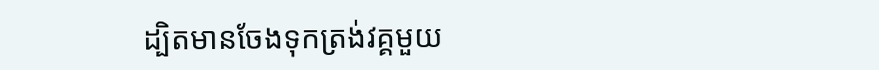ដ្បិតមានចែងទុកត្រង់វគ្គមួយ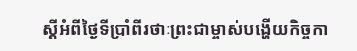ស្ដីអំពីថ្ងៃទីប្រាំពីរថាៈព្រះជាម្ចាស់បង្ហើយកិច្ចកា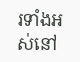រទាំងអស់នៅ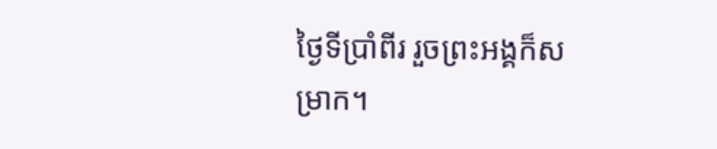ថ្ងៃទីប្រាំពីរ រួចព្រះអង្គក៏សម្រាក។